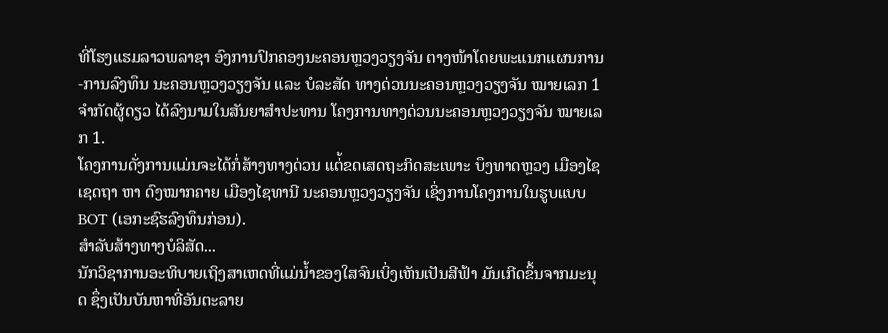ທີ່ໂຮງແຮມລາວພລາຊາ ອົງການປົກຄອງນະຄອນຫຼວງວຽງຈັນ ຕາງໜ້າໂດຍພະແນກແຜນການ-ການລົງທຶນ ນະຄອນຫຼວງວຽງຈັນ ແລະ ບໍລະສັດ ທາງດ່ວນນະຄອນຫຼວງວຽງຈັນ ໝາຍເລກ 1 ຈໍາກັດຜູ້ດຽວ ໄດ້ລົງນາມໃນສັນຍາສໍາປະທານ ໂຄງການທາງດ່ວນນະຄອນຫຼວງວຽງຈັນ ໝາຍເລກ 1.
ໂຄງການດັ່ງການແມ່ນຈະໄດ້ກໍ່ສ້າງທາງດ່ວນ ແຕ່້ຂດເສດຖະກິດສະເພາະ ບຶງທາດຫຼວງ ເມືອງໄຊເຊດຖາ ຫາ ດົງໝາກຄາຍ ເມືອງໄຊທານີ ນະຄອນຫຼວງວຽງຈັນ ເຊິ່ງການໂຄງການໃນຮູບແບບ BOT (ເອກະຊົຮລົງທຶນກ່ອນ).
ສໍາລັບສ້າງທາງບໍລິສັດ...
ນັກວິຊາການອະທິບາຍເຖິງສາເຫດທີ່ແມ່ນໍ້າຂອງໃສຈົນເບິ່ງເຫັນເປັນສີຟ້າ ມັນເກີດຂຶ້ນຈາກມະນຸດ ຊຶ່ງເປັນບັນຫາທີ່ອັນຕະລາຍ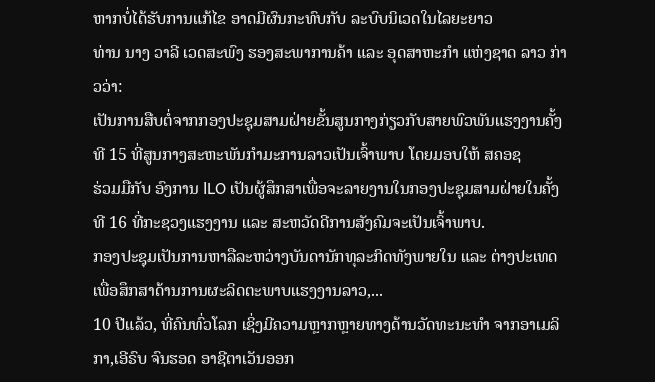ຫາກບໍ່ໄດ້ຮັບການແກ້ໄຂ ອາດມີຜົນກະທົບກັບ ລະບົບນິເວດໃນໄລຍະຍາວ
ທ່ານ ນາງ ວາລີ ເວດສະພົງ ຮອງສະພາການຄ້າ ແລະ ອຸດສາຫະກຳ ແຫ່ງຊາດ ລາວ ກ່າວວ່າ:
ເປັນການສືບຕໍ່ຈາກກອງປະຊຸມສາມຝ່າຍຂັ້ນສູນກາງກ່ຽວກັບສາຍພົວພັນແຮງງານຄັ້ງທີ 15 ທີ່ສູນກາງສະຫະພັນກຳມະການລາວເປັນເຈົ້າພາບ ໂດຍມອບໃຫ້ ສຄອຊ
ຮ່ວມມືກັບ ອົງການ lLO ເປັນຜູ້ສຶກສາເພື່ອຈະລາຍງານໃນກອງປະຊຸມສາມຝ່າຍໃນຄັ້ງທີ 16 ທີ່ກະຊວງແຮງງານ ແລະ ສະຫວັດດີການສັງຄົມຈະເປັນເຈົ້າພາບ.
ກອງປະຊຸມເປັນການຫາລືລະຫວ່າງບັນດານັກທຸລະກິດທັງພາຍໃນ ແລະ ຕ່າງປະເທດ
ເພື່ອສຶກສາດ້ານການຜະລິດຕະພາບແຮງງານລາວ,...
10 ປີແລ້ວ, ທີ່ຄົນທົ່ວໂລກ ເຊິ່ງມີຄວາມຫຼາກຫຼາຍທາງດ້ານວັດທະນະທຳ ຈາກອາເມລິກາ,ເອີຣົບ ຈົນຮອດ ອາຊີຕາເວັນອອກ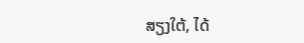ສຽງໃຕ້, ໄດ້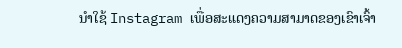ນໍາໃຊ້ Instagram ເພື່ອສະແດງຄວາມສາມາດຂອງເຂົາເຈົ້າ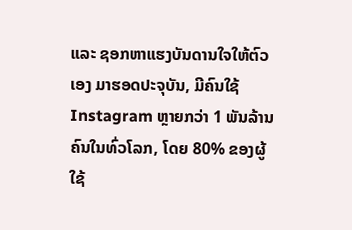ແລະ ຊອກຫາແຮງບັນດານໃຈໃຫ້ຕົວເອງ ມາຮອດປະຈຸບັນ, ມີຄົນໃຊ້ Instagram ຫຼາຍກວ່າ 1 ພັນລ້ານຄົນໃນທົ່ວໂລກ, ໂດຍ 80% ຂອງຜູ້ໃຊ້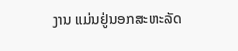ງານ ແມ່ນຢູ່ນອກສະຫະລັດ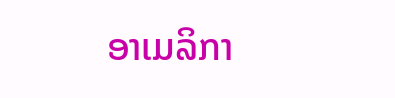ອາເມລິກາ